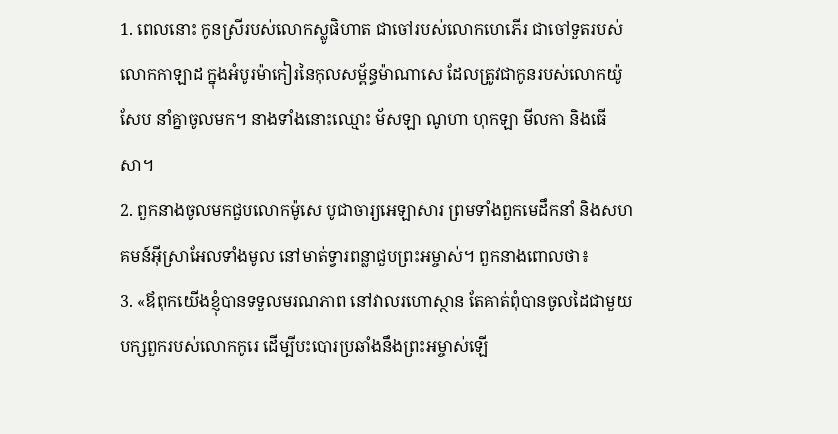1. ពេលនោះ កូនស្រីរបស់លោកស្លូផិហាត ជាចៅរបស់លោកហេភើរ ជាចៅទួតរបស់លោកកាឡាដ ក្នុងអំបូរម៉ាកៀរនៃកុលសម្ព័ន្ធម៉ាណាសេ ដែលត្រូវជាកូនរបស់លោកយ៉ូសែប នាំគ្នាចូលមក។ នាងទាំងនោះឈ្មោះ ម័សឡា ណូហា ហុកឡា មីលកា និងធើសា។
2. ពួកនាងចូលមកជួបលោកម៉ូសេ បូជាចារ្យអេឡាសារ ព្រមទាំងពួកមេដឹកនាំ និងសហគមន៍អ៊ីស្រាអែលទាំងមូល នៅមាត់ទ្វារពន្លាជួបព្រះអម្ចាស់។ ពួកនាងពោលថា៖
3. «ឪពុកយើងខ្ញុំបានទទួលមរណភាព នៅវាលរហោស្ថាន តែគាត់ពុំបានចូលដៃជាមួយបក្សពួករបស់លោកកូរេ ដើម្បីបះបោរប្រឆាំងនឹងព្រះអម្ចាស់ឡើ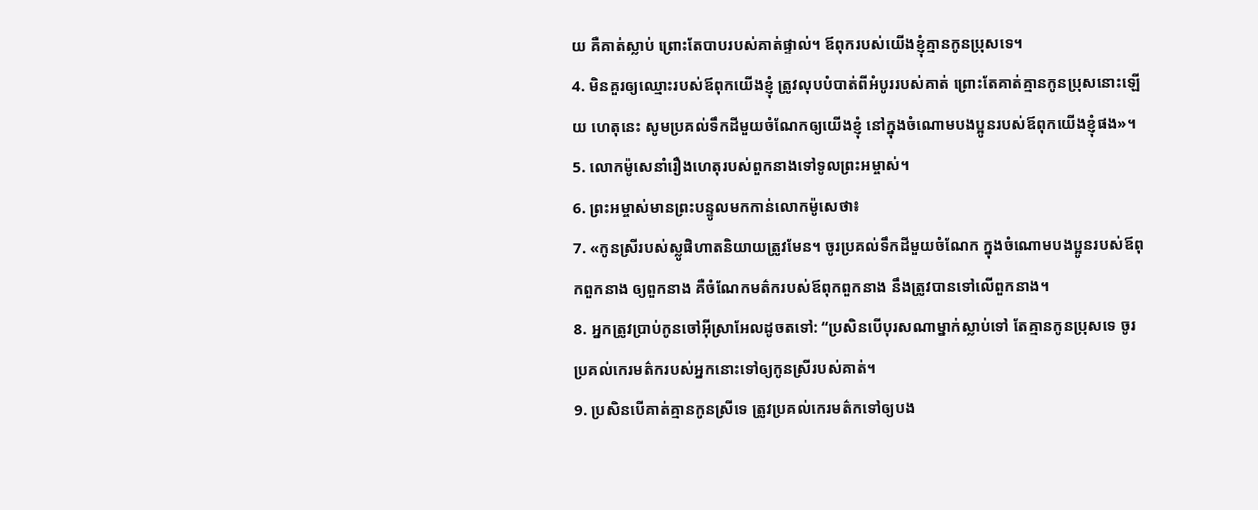យ គឺគាត់ស្លាប់ ព្រោះតែបាបរបស់គាត់ផ្ទាល់។ ឪពុករបស់យើងខ្ញុំគ្មានកូនប្រុសទេ។
4. មិនគួរឲ្យឈ្មោះរបស់ឪពុកយើងខ្ញុំ ត្រូវលុបបំបាត់ពីអំបូររបស់គាត់ ព្រោះតែគាត់គ្មានកូនប្រុសនោះឡើយ ហេតុនេះ សូមប្រគល់ទឹកដីមួយចំណែកឲ្យយើងខ្ញុំ នៅក្នុងចំណោមបងប្អូនរបស់ឪពុកយើងខ្ញុំផង»។
5. លោកម៉ូសេនាំរឿងហេតុរបស់ពួកនាងទៅទូលព្រះអម្ចាស់។
6. ព្រះអម្ចាស់មានព្រះបន្ទូលមកកាន់លោកម៉ូសេថា៖
7. «កូនស្រីរបស់ស្លូផិហាតនិយាយត្រូវមែន។ ចូរប្រគល់ទឹកដីមួយចំណែក ក្នុងចំណោមបងប្អូនរបស់ឪពុកពួកនាង ឲ្យពួកនាង គឺចំណែកមត៌ករបស់ឪពុកពួកនាង នឹងត្រូវបានទៅលើពួកនាង។
8. អ្នកត្រូវប្រាប់កូនចៅអ៊ីស្រាអែលដូចតទៅ: “ប្រសិនបើបុរសណាម្នាក់ស្លាប់ទៅ តែគ្មានកូនប្រុសទេ ចូរប្រគល់កេរមត៌ករបស់អ្នកនោះទៅឲ្យកូនស្រីរបស់គាត់។
9. ប្រសិនបើគាត់គ្មានកូនស្រីទេ ត្រូវប្រគល់កេរមត៌កទៅឲ្យបង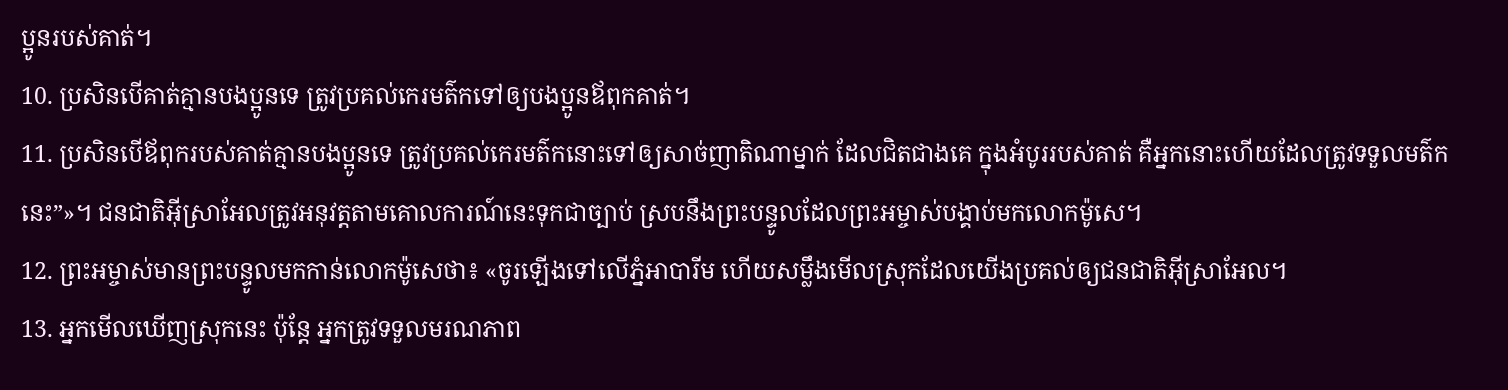ប្អូនរបស់គាត់។
10. ប្រសិនបើគាត់គ្មានបងប្អូនទេ ត្រូវប្រគល់កេរមត៌កទៅឲ្យបងប្អូនឪពុកគាត់។
11. ប្រសិនបើឪពុករបស់គាត់គ្មានបងប្អូនទេ ត្រូវប្រគល់កេរមត៌កនោះទៅឲ្យសាច់ញាតិណាម្នាក់ ដែលជិតជាងគេ ក្នុងអំបូររបស់គាត់ គឺអ្នកនោះហើយដែលត្រូវទទួលមត៌កនេះ”»។ ជនជាតិអ៊ីស្រាអែលត្រូវអនុវត្តតាមគោលការណ៍នេះទុកជាច្បាប់ ស្របនឹងព្រះបន្ទូលដែលព្រះអម្ចាស់បង្គាប់មកលោកម៉ូសេ។
12. ព្រះអម្ចាស់មានព្រះបន្ទូលមកកាន់លោកម៉ូសេថា៖ «ចូរឡើងទៅលើភ្នំអាបារីម ហើយសម្លឹងមើលស្រុកដែលយើងប្រគល់ឲ្យជនជាតិអ៊ីស្រាអែល។
13. អ្នកមើលឃើញស្រុកនេះ ប៉ុន្តែ អ្នកត្រូវទទួលមរណភាព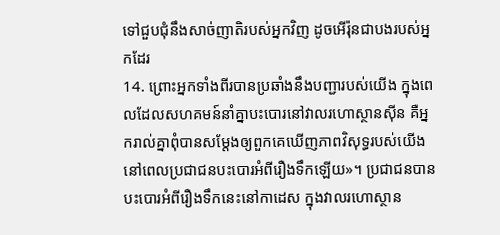ទៅជួបជុំនឹងសាច់ញាតិរបស់អ្នកវិញ ដូចអើរ៉ុនជាបងរបស់អ្នកដែរ
14. ព្រោះអ្នកទាំងពីរបានប្រឆាំងនឹងបញ្ជារបស់យើង ក្នុងពេលដែលសហគមន៍នាំគ្នាបះបោរនៅវាលរហោស្ថានស៊ីន គឺអ្នករាល់គ្នាពុំបានសម្តែងឲ្យពួកគេឃើញភាពវិសុទ្ធរបស់យើង នៅពេលប្រជាជនបះបោរអំពីរឿងទឹកឡើយ»។ ប្រជាជនបានបះបោរអំពីរឿងទឹកនេះនៅកាដេស ក្នុងវាលរហោស្ថាន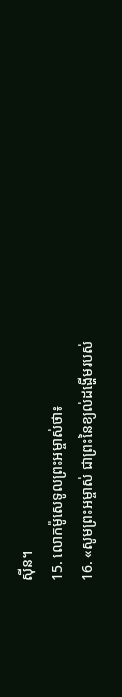ស៊ីន។
15. លោកម៉ូសេទូលព្រះអម្ចាស់ថា៖
16. «សូមព្រះអម្ចាស់ ជាព្រះនៃខ្យល់ដង្ហើមរបស់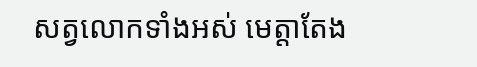សត្វលោកទាំងអស់ មេត្តាតែង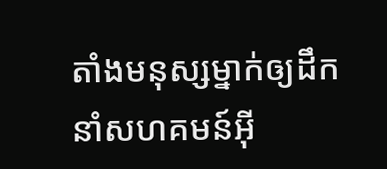តាំងមនុស្សម្នាក់ឲ្យដឹកនាំសហគមន៍អ៊ី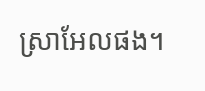ស្រាអែលផង។